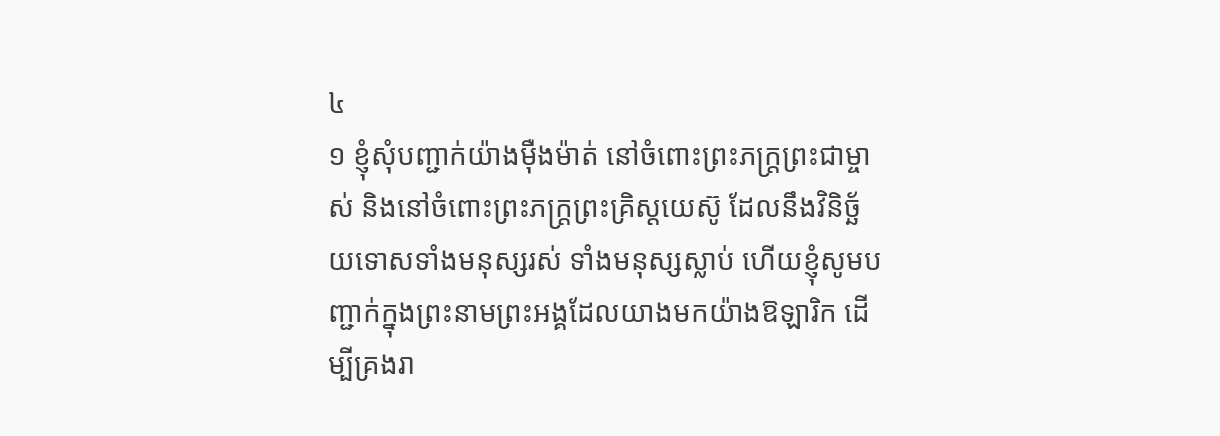៤
១ ខ្ញុំសុំបញ្ជាក់យ៉ាងម៉ឺងម៉ាត់ នៅចំពោះព្រះភក្ត្រព្រះជាម្ចាស់ និងនៅចំពោះព្រះភក្ត្រព្រះគ្រិស្ដយេស៊ូ ដែលនឹងវិនិច្ឆ័យទោសទាំងមនុស្សរស់ ទាំងមនុស្សស្លាប់ ហើយខ្ញុំសូមបញ្ជាក់ក្នុងព្រះនាមព្រះអង្គដែលយាងមកយ៉ាងឱឡារិក ដើម្បីគ្រងរា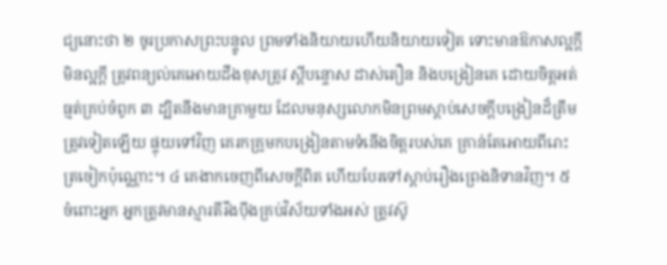ជ្យនោះថា ២ ចូរប្រកាសព្រះបន្ទូល ព្រមទាំងនិយាយហើយនិយាយទៀត ទោះមានឱកាសល្អក្ដី មិនល្អក្ដី ត្រូវពន្យល់គេអោយដឹងខុសត្រូវ ស្ដីបន្ទោស ដាស់តឿន និងបង្រៀនគេ ដោយចិត្តអត់ធ្មត់គ្រប់ចំពូក ៣ ដ្បិតនឹងមានគ្រាមួយ ដែលមនុស្សលោកមិនព្រមស្ដាប់សេចក្ដីបង្រៀនដ៏ត្រឹមត្រូវទៀតឡើយ ផ្ទុយទៅវិញ គេរកគ្រូមកបង្រៀនតាមទំនើងចិត្តរបស់គេ គ្រាន់តែអោយពីរោះត្រចៀកប៉ុណ្ណោះ។ ៤ គេងាកចេញពីសេចក្ដីពិត ហើយបែរទៅស្ដាប់រឿងព្រេងនិទានវិញ។ ៥ ចំពោះអ្នក អ្នកត្រូវមានស្មារតីរឹងប៉ឹងគ្រប់វិស័យទាំងអស់ ត្រូវស៊ូ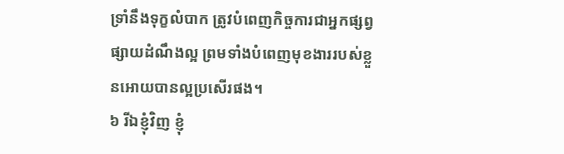ទ្រាំនឹងទុក្ខលំបាក ត្រូវបំពេញកិច្ចការជាអ្នកផ្សព្វផ្សាយដំណឹងល្អ ព្រមទាំងបំពេញមុខងាររបស់ខ្លួនអោយបានល្អប្រសើរផង។
៦ រីឯខ្ញុំវិញ ខ្ញុំ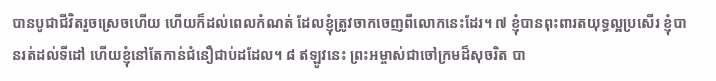បានបូជាជីវិតរួចស្រេចហើយ ហើយក៏ដល់ពេលកំណត់ ដែលខ្ញុំត្រូវចាកចេញពីលោកនេះដែរ។ ៧ ខ្ញុំបានពុះពារតយុទ្ធល្អប្រសើរ ខ្ញុំបានរត់ដល់ទីដៅ ហើយខ្ញុំនៅតែកាន់ជំនឿជាប់ដដែល។ ៨ ឥឡូវនេះ ព្រះអម្ចាស់ជាចៅក្រមដ៏សុចរិត បា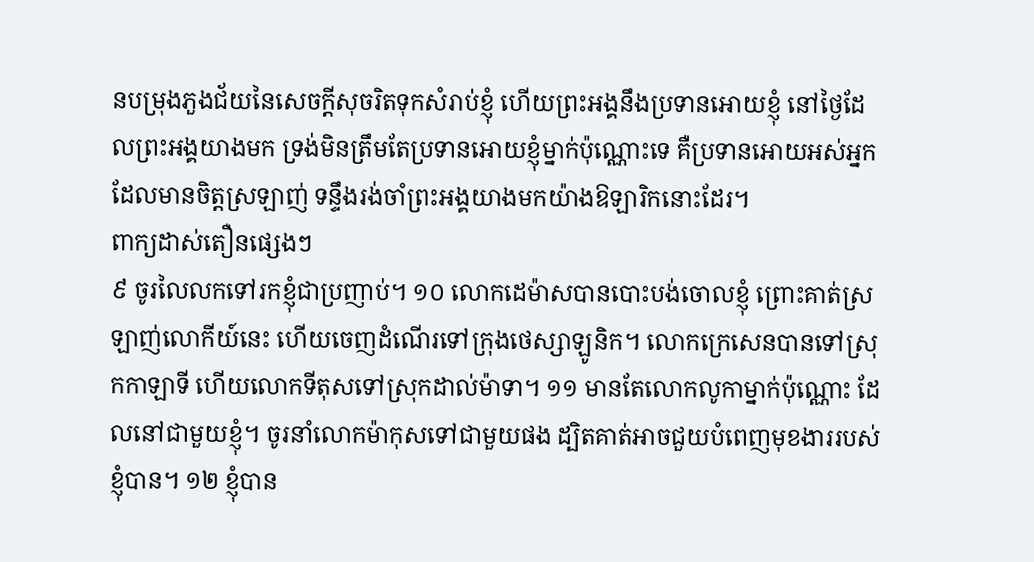នបម្រុងភួងជ័យនៃសេចក្ដីសុចរិតទុកសំរាប់ខ្ញុំ ហើយព្រះអង្គនឹងប្រទានអោយខ្ញុំ នៅថ្ងៃដែលព្រះអង្គយាងមក ទ្រង់មិនត្រឹមតែប្រទានអោយខ្ញុំម្នាក់ប៉ុណ្ណោះទេ គឺប្រទានអោយអស់អ្នកដែលមានចិត្តស្រឡាញ់ ទន្ទឹងរង់ចាំព្រះអង្គយាងមកយ៉ាងឱឡារិកនោះដែរ។
ពាក្យដាស់តឿនផ្សេងៗ
៩ ចូរលៃលកទៅរកខ្ញុំជាប្រញាប់។ ១០ លោកដេម៉ាសបានបោះបង់ចោលខ្ញុំ ព្រោះគាត់ស្រឡាញ់លោកីយ៍នេះ ហើយចេញដំណើរទៅក្រុងថេស្សាឡូនិក។ លោកក្រេសេនបានទៅស្រុកកាឡាទី ហើយលោកទីតុសទៅស្រុកដាល់ម៉ាទា។ ១១ មានតែលោកលូកាម្នាក់ប៉ុណ្ណោះ ដែលនៅជាមួយខ្ញុំ។ ចូរនាំលោកម៉ាកុសទៅជាមួយផង ដ្បិតគាត់អាចជួយបំពេញមុខងាររបស់ខ្ញុំបាន។ ១២ ខ្ញុំបាន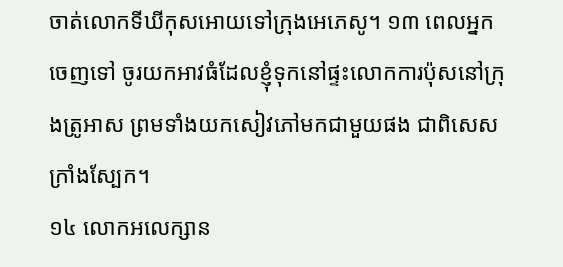ចាត់លោកទីឃីកុសអោយទៅក្រុងអេភេសូ។ ១៣ ពេលអ្នកចេញទៅ ចូរយកអាវធំដែលខ្ញុំទុកនៅផ្ទះលោកការប៉ុសនៅក្រុងត្រូអាស ព្រមទាំងយកសៀវភៅមកជាមួយផង ជាពិសេសក្រាំងស្បែក។
១៤ លោកអលេក្សាន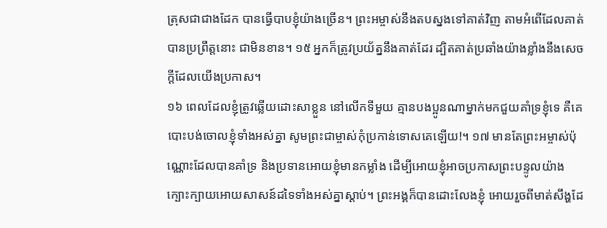ត្រុសជាជាងដែក បានធ្វើបាបខ្ញុំយ៉ាងច្រើន។ ព្រះអម្ចាស់នឹងតបស្នងទៅគាត់វិញ តាមអំពើដែលគាត់បានប្រព្រឹត្តនោះ ជាមិនខាន។ ១៥ អ្នកក៏ត្រូវប្រយ័ត្ននឹងគាត់ដែរ ដ្បិតគាត់ប្រឆាំងយ៉ាងខ្លាំងនឹងសេចក្ដីដែលយើងប្រកាស។
១៦ ពេលដែលខ្ញុំត្រូវឆ្លើយដោះសាខ្លួន នៅលើកទីមួយ គ្មានបងប្អូនណាម្នាក់មកជួយគាំទ្រខ្ញុំទេ គឺគេបោះបង់ចោលខ្ញុំទាំងអស់គ្នា សូមព្រះជាម្ចាស់កុំប្រកាន់ទោសគេឡើយ!។ ១៧ មានតែព្រះអម្ចាស់ប៉ុណ្ណោះដែលបានគាំទ្រ និងប្រទានអោយខ្ញុំមានកម្លាំង ដើម្បីអោយខ្ញុំអាចប្រកាសព្រះបន្ទូលយ៉ាងក្បោះក្បាយអោយសាសន៍ដទៃទាំងអស់គ្នាស្ដាប់។ ព្រះអង្គក៏បានដោះលែងខ្ញុំ អោយរួចពីមាត់សឹង្ហដែ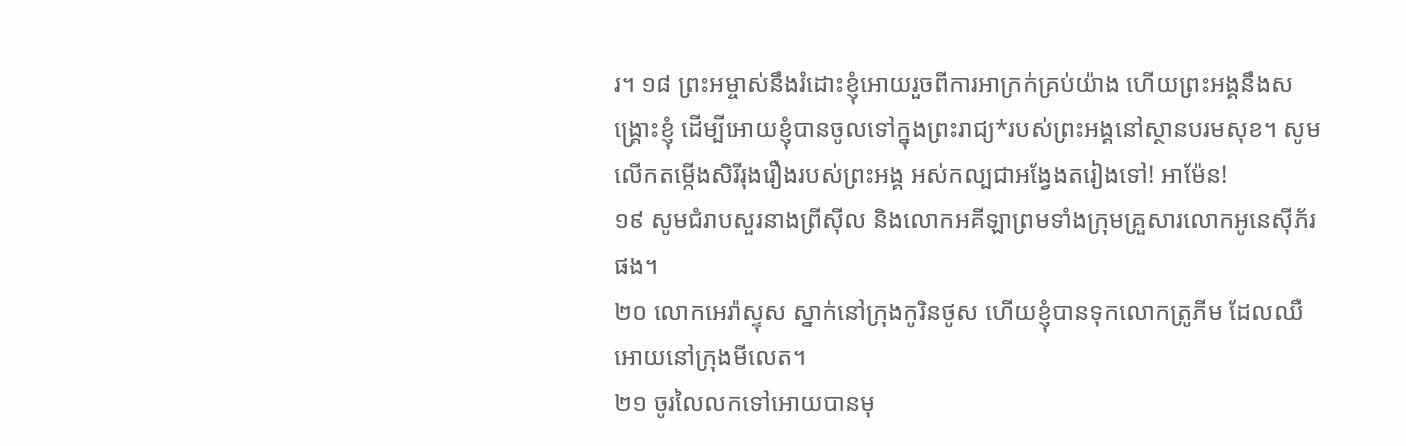រ។ ១៨ ព្រះអម្ចាស់នឹងរំដោះខ្ញុំអោយរួចពីការអាក្រក់គ្រប់យ៉ាង ហើយព្រះអង្គនឹងសង្គ្រោះខ្ញុំ ដើម្បីអោយខ្ញុំបានចូលទៅក្នុងព្រះរាជ្យ*របស់ព្រះអង្គនៅស្ថានបរមសុខ។ សូមលើកតម្កើងសិរីរុងរឿងរបស់ព្រះអង្គ អស់កល្បជាអង្វែងតរៀងទៅ! អាម៉ែន!
១៩ សូមជំរាបសួរនាងព្រីស៊ីល និងលោកអគីឡាព្រមទាំងក្រុមគ្រួសារលោកអូនេស៊ីភ័រផង។
២០ លោកអេរ៉ាស្ទុស ស្នាក់នៅក្រុងកូរិនថូស ហើយខ្ញុំបានទុកលោកត្រូភីម ដែលឈឺអោយនៅក្រុងមីលេត។
២១ ចូរលៃលកទៅអោយបានមុ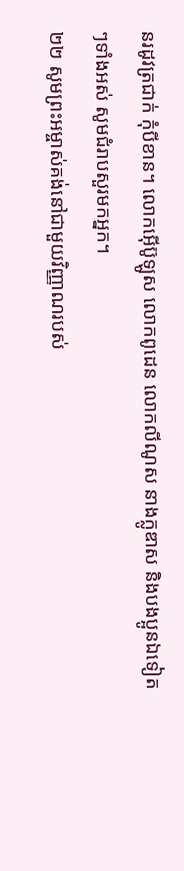នរដូវត្រជាក់ កុំបីខាន។ លោកអ៊ើប៊ូឡូស លោកពូដេន លោកលីណូស នាងក្លូឌាស និងបងប្អូនឯទៀតៗទាំងអស់ សូមជំរាបសួរមកអ្នក។
២២ សូមព្រះអម្ចាស់គង់នៅជាមួយវិញ្ញាណរបស់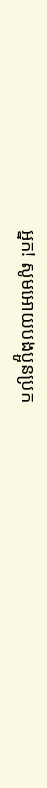អ្នក! សូមអោយបងប្អូនប្រក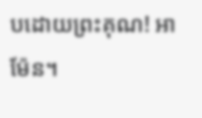បដោយព្រះគុណ! អាម៉ែន។